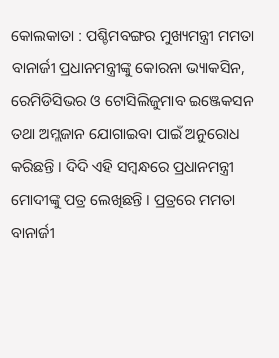କୋଲକାତା : ପଶ୍ଚିମବଙ୍ଗର ମୁଖ୍ୟମନ୍ତ୍ରୀ ମମତା ବାନାର୍ଜୀ ପ୍ରଧାନମନ୍ତ୍ରୀଙ୍କୁ କୋରନା ଭ୍ୟାକସିନ, ରେମିଡିସିଭର ଓ ଟୋସିଲିଜୁମାବ ଇଞ୍ଜେକସନ ତଥା ଅମ୍ଲଜାନ ଯୋଗାଇବା ପାଇଁ ଅନୁରୋଧ କରିଛନ୍ତି । ଦିଦି ଏହି ସମ୍ବନ୍ଧରେ ପ୍ରଧାନମନ୍ତ୍ରୀ ମୋଦୀଙ୍କୁ ପତ୍ର ଲେଖିଛନ୍ତି । ପ୍ରତ୍ରରେ ମମତା ବାନାର୍ଜୀ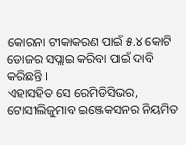କୋରନା ଟୀକାକରଣ ପାଇଁ ୫.୪ କୋଟି ଡୋଜର ସପ୍ଲାଇ କରିବା ପାଇଁ ଦାବି କରିଛନ୍ତି ।
ଏହାସହିତ ସେ ରେମିଡିସିଭର, ଟୋସୀଲିଜୁମାବ ଇଞ୍ଜେକସନର ନିୟମିତ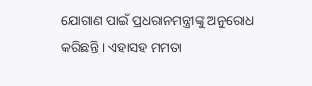ଯୋଗାଣ ପାଇଁ ପ୍ରଧରାନମନ୍ତ୍ରୀଙ୍କୁ ଅନୁରୋଧ କରିଛନ୍ତି । ଏହାସହ ମମତା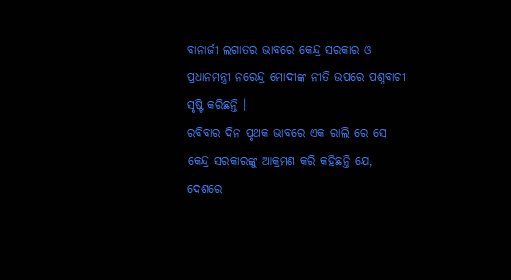ବାନାର୍ଜୀ ଲଗାତର ଭାବରେ କେନ୍ଦ୍ର ସରକାର ଓ ପ୍ରଧାନମନ୍ତ୍ରୀ ନରେନ୍ଦ୍ର ମୋଦୀଙ୍କ ନୀତି ଉପରେ ପଶ୍ନବାଚୀ ସୃଷ୍ଟି କରିଛନ୍ତି ।
ରବିବାର ଦିନ ପୃଥକ ଭାବରେ ଏକ ରାଲି ରେ ସେ କେନ୍ଦ୍ର ସରକାରଙ୍କୁ ଆକ୍ରମଣ କରି କହିଛନ୍ତି ଯେ, ଦେଶରେ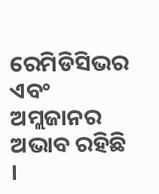ରେମିଡିସିଭର ଏବଂ ଅମ୍ଲଜାନର ଅଭାବ ରହିଛି ।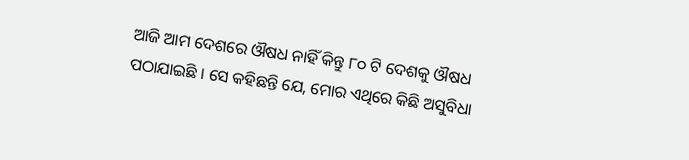ଆଜି ଆମ ଦେଶରେ ଔଷଧ ନାହିଁ କିନ୍ତୁ ୮୦ ଟି ଦେଶକୁ ଔଷଧ ପଠାଯାଇଛି । ସେ କହିଛନ୍ତି ଯେ, ମୋର ଏଥିରେ କିଛି ଅସୁବିଧା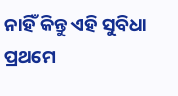ନାହିଁ କିନ୍ତୁ ଏହି ସୁବିଧା ପ୍ରଥମେ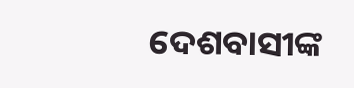ଦେଶବାସୀଙ୍କ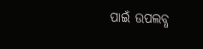ପାଇଁ ଉପଲବ୍ଧ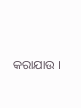କରାଯାଉ ।